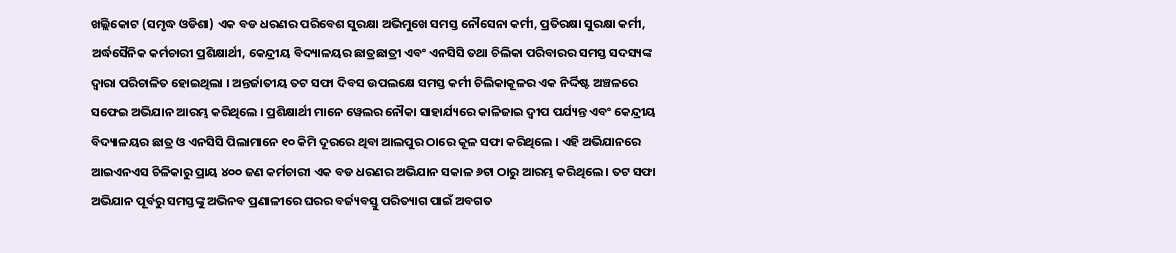ଖଲ୍ଲିକୋଟ (ସମୃଦ୍ଧ ଓଡିଶା) ଏକ ବଡ ଧରଣର ପରିବେଶ ସୁରକ୍ଷା ଅଭିମୁଖେ ସମସ୍ତ ନୌସେନା କର୍ମୀ, ପ୍ରତିରକ୍ଷା ସୁରକ୍ଷା କର୍ମୀ, ଅର୍ଦ୍ଧସୈନିକ କର୍ମଚାରୀ ପ୍ରଶିକ୍ଷାର୍ଥୀ, କେନ୍ଦ୍ରୀୟ ବିଦ୍ୟାଳୟର ଛାତ୍ରଛାତ୍ରୀ ଏବଂ ଏନସିସି ତଥା ଚିଲିକା ପରିବାରର ସମସ୍ତ ସଦସ୍ୟଙ୍କ ଦ୍ୱାରା ପରିଚାଳିତ ହୋଇଥିଲା । ଅନ୍ତର୍ଜାତୀୟ ତଟ ସଫା ଦିବସ ଉପଲକ୍ଷେ ସମସ୍ତ କର୍ମୀ ଚିଲିକାକୂଳର ଏକ ନିର୍ଦ୍ଦିଷ୍ଟ ଅଞ୍ଚଳରେ ସଫେଇ ଅଭିଯାନ ଆରମ୍ଭ କରିଥିଲେ । ପ୍ରଶିକ୍ଷାର୍ଥୀ ମାନେ ୱେଲର ନୌକା ସାହାର୍ଯ୍ୟରେ କାଳିଜାଇ ଦ୍ୱୀପ ପର୍ଯ୍ୟନ୍ତ ଏବଂ କେନ୍ଦ୍ରୀୟ ବିଦ୍ୟାଳୟର ଛାତ୍ର ଓ ଏନସିସି ପିଲାମାନେ ୧୦ କିମି ଦୂରରେ ଥିବା ଆଲପୁର ଠାରେ କୂଳ ସଫା କରିଥିଲେ । ଏହି ଅଭିଯାନରେ ଆଇଏନଏସ ଚିଳିକାରୁ ପ୍ରାୟ ୪୦୦ ଜଣ କର୍ମଚାରୀ ଏକ ବଡ ଧରଣର ଅଭିଯାନ ସକାଳ ୬ଟା ଠାରୁ ଆରମ୍ଭ କରିଥିଲେ । ତଟ ସଫା ଅଭିଯାନ ପୂର୍ବରୁ ସମସ୍ତଙ୍କୁ ଅଭିନବ ପ୍ରଣାଳୀରେ ଘରର ବର୍ଜ୍ୟବସ୍ତୁ ପରିତ୍ୟାଗ ପାଇଁ ଅବଗତ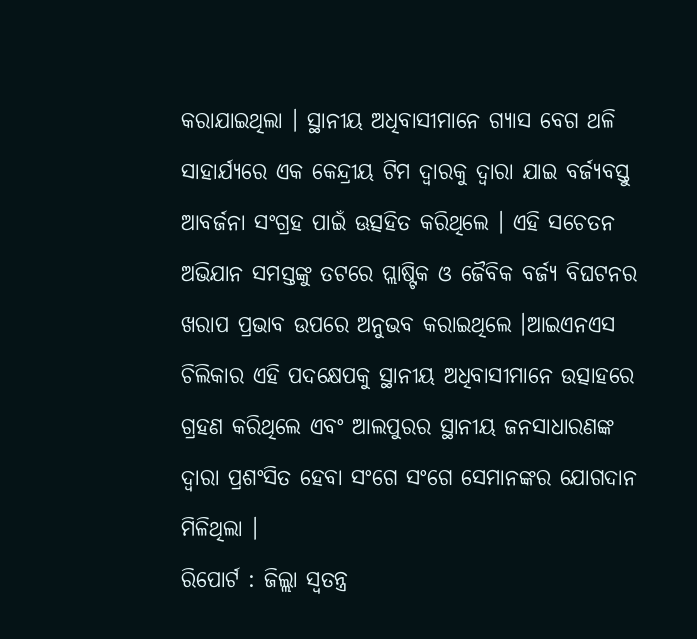କରାଯାଇଥିଲା । ସ୍ଥାନୀୟ ଅଧିବାସୀମାନେ ଗ୍ୟାସ ବେଗ ଥଳି ସାହାର୍ଯ୍ୟରେ ଏକ କେନ୍ଦ୍ରୀୟ ଟିମ ଦ୍ୱାରକୁ ଦ୍ୱାରା ଯାଇ ବର୍ଜ୍ୟବସ୍ତୁ ଆବର୍ଜନା ସଂଗ୍ରହ ପାଇଁ ଊତ୍ସହିତ କରିଥିଲେ । ଏହି ସଚେତନ ଅଭିଯାନ ସମସ୍ତଙ୍କୁ ତଟରେ ପ୍ଲାଷ୍ଟିକ ଓ ଜୈବିକ ବର୍ଜ୍ୟ ବିଘଟନର ଖରାପ ପ୍ରଭାବ ଉପରେ ଅନୁଭବ କରାଇଥିଲେ ।ଆଇଏନଏସ ଚିଲିକାର ଏହି ପଦକ୍ଷେପକୁ ସ୍ଥାନୀୟ ଅଧିବାସୀମାନେ ଉତ୍ସାହରେ ଗ୍ରହଣ କରିଥିଲେ ଏବଂ ଆଲପୁରର ସ୍ଥାନୀୟ ଜନସାଧାରଣଙ୍କ ଦ୍ୱାରା ପ୍ରଶଂସିତ ହେବା ସଂଗେ ସଂଗେ ସେମାନଙ୍କର ଯୋଗଦାନ ମିଳିଥିଲା ।
ରିପୋର୍ଟ : ଜିଲ୍ଲା ସ୍ୱତନ୍ତ୍ର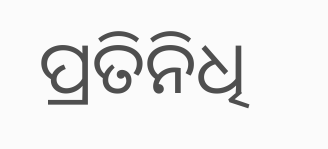ପ୍ରତିନିଧି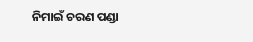ନିମାଇଁ ଚରଣ ପଣ୍ଡା